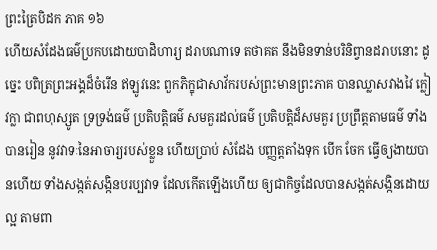ព្រះត្រៃបិដក ភាគ ១៦
ហើយសំដែងធម៌ប្រកបដោយបាដិហារ្យ ដរាបណាទេ តថាគត នឹងមិនទាន់បរិនិព្វានដរាបនោះ ដូច្នេះ បពិត្រព្រះអង្គដ៏ចំរើន ឥឡូវនេះ ពួកភិក្ខុជាសាវ័ករបស់ព្រះមានព្រះភាគ បានឈ្លាសវាងវៃ ក្លៀវក្លា ជាពហុស្សូត ទ្រទ្រង់ធម៌ ប្រតិបត្តិធម៌ សមគួរដល់ធម៌ ប្រតិបត្តិដ៏សមគួរ ប្រព្រឹត្តតាមធម៌ ទាំងបានរៀន នូវវាទៈនៃអាចារ្យរបស់ខ្លួន ហើយប្រាប់ សំដែង បញ្ញត្តតាំងទុក បើក ចែក ធ្វើឲ្យងាយបានហើយ ទាំងសង្កត់សង្កិនបរប្បវាទ ដែលកើតឡើងហើយ ឲ្យជាកិច្ចដែលបានសង្កត់សង្កិនដោយល្អ តាមពា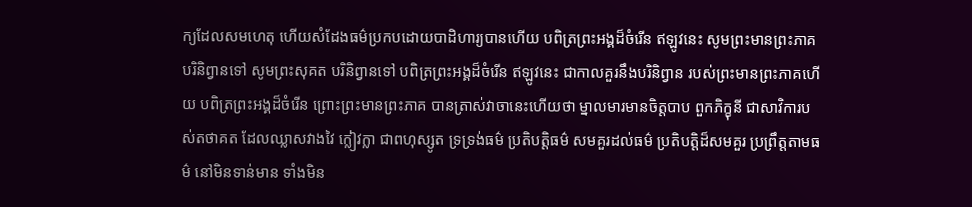ក្យដែលសមហេតុ ហើយសំដែងធម៌ប្រកបដោយបាដិហារ្យបានហើយ បពិត្រព្រះអង្គដ៏ចំរើន ឥឡូវនេះ សូមព្រះមានព្រះភាគ បរិនិព្វានទៅ សូមព្រះសុគត បរិនិព្វានទៅ បពិត្រព្រះអង្គដ៏ចំរើន ឥឡូវនេះ ជាកាលគួរនឹងបរិនិព្វាន របស់ព្រះមានព្រះភាគហើយ បពិត្រព្រះអង្គដ៏ចំរើន ព្រោះព្រះមានព្រះភាគ បានត្រាស់វាចានេះហើយថា ម្នាលមារមានចិត្តបាប ពួកភិក្ខុនី ជាសាវិការបស់តថាគត ដែលឈ្លាសវាងវៃ ក្លៀវក្លា ជាពហុស្សូត ទ្រទ្រង់ធម៌ ប្រតិបត្តិធម៌ សមគួរដល់ធម៌ ប្រតិបត្តិដ៏សមគួរ ប្រព្រឹត្តតាមធម៌ នៅមិនទាន់មាន ទាំងមិន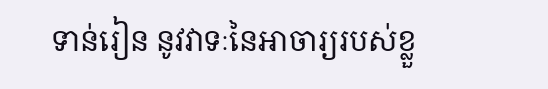ទាន់រៀន នូវវាទៈនៃអាចារ្យរបស់ខ្លួ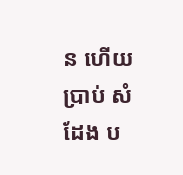ន ហើយប្រាប់ សំដែង ប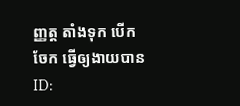ញ្ញត្ត តាំងទុក បើក ចែក ធ្វើឲ្យងាយបាន
ID: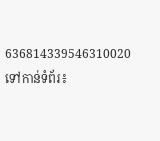636814339546310020
ទៅកាន់ទំព័រ៖